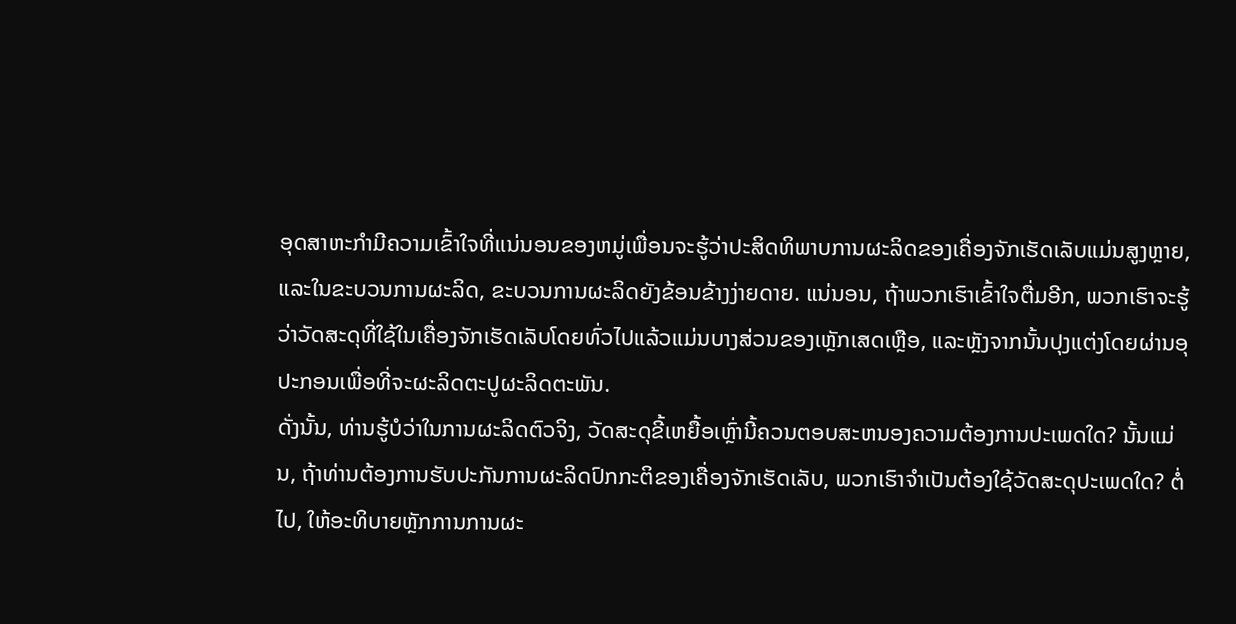ອຸດສາຫະກໍາມີຄວາມເຂົ້າໃຈທີ່ແນ່ນອນຂອງຫມູ່ເພື່ອນຈະຮູ້ວ່າປະສິດທິພາບການຜະລິດຂອງເຄື່ອງຈັກເຮັດເລັບແມ່ນສູງຫຼາຍ, ແລະໃນຂະບວນການຜະລິດ, ຂະບວນການຜະລິດຍັງຂ້ອນຂ້າງງ່າຍດາຍ. ແນ່ນອນ, ຖ້າພວກເຮົາເຂົ້າໃຈຕື່ມອີກ, ພວກເຮົາຈະຮູ້ວ່າວັດສະດຸທີ່ໃຊ້ໃນເຄື່ອງຈັກເຮັດເລັບໂດຍທົ່ວໄປແລ້ວແມ່ນບາງສ່ວນຂອງເຫຼັກເສດເຫຼືອ, ແລະຫຼັງຈາກນັ້ນປຸງແຕ່ງໂດຍຜ່ານອຸປະກອນເພື່ອທີ່ຈະຜະລິດຕະປູຜະລິດຕະພັນ.
ດັ່ງນັ້ນ, ທ່ານຮູ້ບໍວ່າໃນການຜະລິດຕົວຈິງ, ວັດສະດຸຂີ້ເຫຍື້ອເຫຼົ່ານີ້ຄວນຕອບສະຫນອງຄວາມຕ້ອງການປະເພດໃດ? ນັ້ນແມ່ນ, ຖ້າທ່ານຕ້ອງການຮັບປະກັນການຜະລິດປົກກະຕິຂອງເຄື່ອງຈັກເຮັດເລັບ, ພວກເຮົາຈໍາເປັນຕ້ອງໃຊ້ວັດສະດຸປະເພດໃດ? ຕໍ່ໄປ, ໃຫ້ອະທິບາຍຫຼັກການການຜະ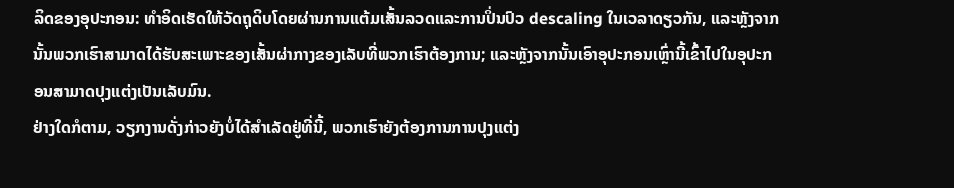ລິດຂອງອຸປະກອນ: ທໍາອິດເຮັດໃຫ້ວັດຖຸດິບໂດຍຜ່ານການແຕ້ມເສັ້ນລວດແລະການປິ່ນປົວ descaling ໃນເວລາດຽວກັນ, ແລະຫຼັງຈາກນັ້ນພວກເຮົາສາມາດໄດ້ຮັບສະເພາະຂອງເສັ້ນຜ່າກາງຂອງເລັບທີ່ພວກເຮົາຕ້ອງການ; ແລະຫຼັງຈາກນັ້ນເອົາອຸປະກອນເຫຼົ່ານີ້ເຂົ້າໄປໃນອຸປະກອນສາມາດປຸງແຕ່ງເປັນເລັບມົນ.
ຢ່າງໃດກໍຕາມ, ວຽກງານດັ່ງກ່າວຍັງບໍ່ໄດ້ສໍາເລັດຢູ່ທີ່ນີ້, ພວກເຮົາຍັງຕ້ອງການການປຸງແຕ່ງ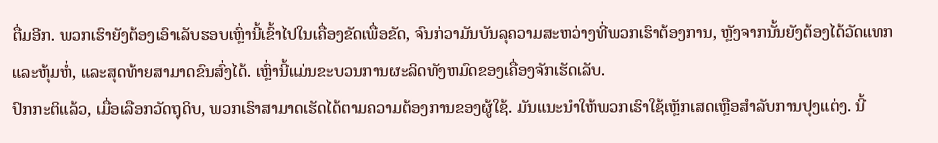ຕື່ມອີກ. ພວກເຮົາຍັງຕ້ອງເອົາເລັບຮອບເຫຼົ່ານີ້ເຂົ້າໄປໃນເຄື່ອງຂັດເພື່ອຂັດ, ຈົນກ່ວາມັນບັນລຸຄວາມສະຫວ່າງທີ່ພວກເຮົາຕ້ອງການ, ຫຼັງຈາກນັ້ນຍັງຕ້ອງໄດ້ວັດແທກແລະຫຸ້ມຫໍ່, ແລະສຸດທ້າຍສາມາດຂົນສົ່ງໄດ້. ເຫຼົ່ານີ້ແມ່ນຂະບວນການຜະລິດທັງຫມົດຂອງເຄື່ອງຈັກເຮັດເລັບ.
ປົກກະຕິແລ້ວ, ເມື່ອເລືອກວັດຖຸດິບ, ພວກເຮົາສາມາດເຮັດໄດ້ຕາມຄວາມຕ້ອງການຂອງຜູ້ໃຊ້. ມັນແນະນໍາໃຫ້ພວກເຮົາໃຊ້ເຫຼັກເສດເຫຼືອສໍາລັບການປຸງແຕ່ງ. ນີ້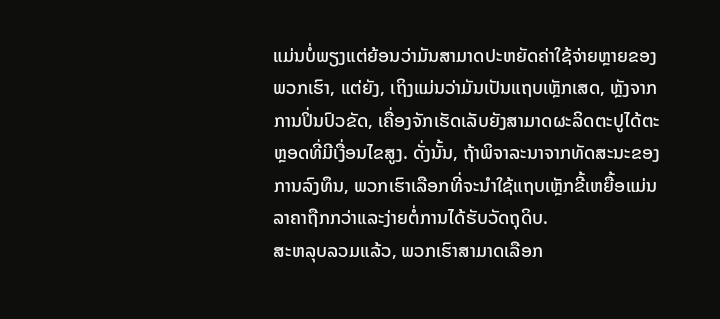ແມ່ນບໍ່ພຽງແຕ່ຍ້ອນວ່າມັນສາມາດປະຫຍັດຄ່າໃຊ້ຈ່າຍຫຼາຍຂອງພວກເຮົາ, ແຕ່ຍັງ, ເຖິງແມ່ນວ່າມັນເປັນແຖບເຫຼັກເສດ, ຫຼັງຈາກການປິ່ນປົວຂັດ, ເຄື່ອງຈັກເຮັດເລັບຍັງສາມາດຜະລິດຕະປູໄດ້ຕະຫຼອດທີ່ມີເງື່ອນໄຂສູງ. ດັ່ງນັ້ນ, ຖ້າພິຈາລະນາຈາກທັດສະນະຂອງການລົງທຶນ, ພວກເຮົາເລືອກທີ່ຈະນໍາໃຊ້ແຖບເຫຼັກຂີ້ເຫຍື້ອແມ່ນລາຄາຖືກກວ່າແລະງ່າຍຕໍ່ການໄດ້ຮັບວັດຖຸດິບ.
ສະຫລຸບລວມແລ້ວ, ພວກເຮົາສາມາດເລືອກ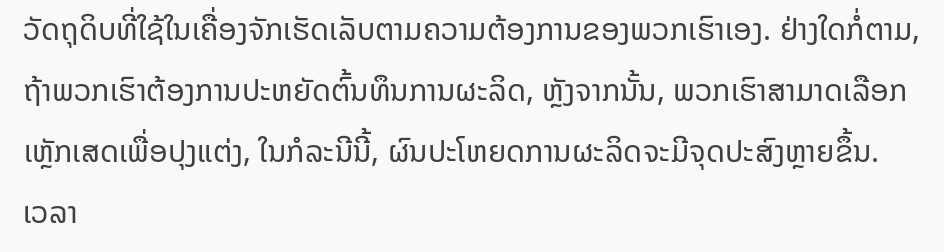ວັດຖຸດິບທີ່ໃຊ້ໃນເຄື່ອງຈັກເຮັດເລັບຕາມຄວາມຕ້ອງການຂອງພວກເຮົາເອງ. ຢ່າງໃດກໍ່ຕາມ, ຖ້າພວກເຮົາຕ້ອງການປະຫຍັດຕົ້ນທຶນການຜະລິດ, ຫຼັງຈາກນັ້ນ, ພວກເຮົາສາມາດເລືອກເຫຼັກເສດເພື່ອປຸງແຕ່ງ, ໃນກໍລະນີນີ້, ຜົນປະໂຫຍດການຜະລິດຈະມີຈຸດປະສົງຫຼາຍຂຶ້ນ.
ເວລາ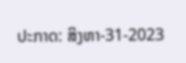ປະກາດ: ສິງຫາ-31-2023